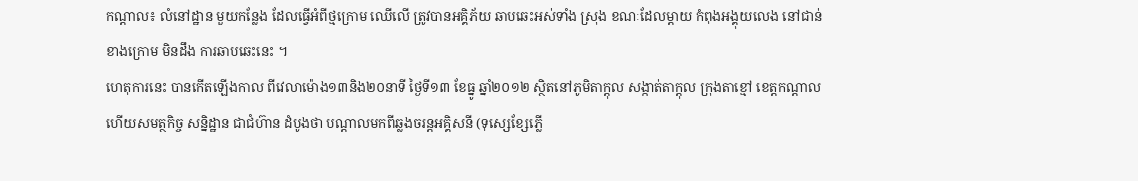កណ្តាល៖ លំនៅដ្ឋាន មួយកន្លែង ដែលធ្វើអំពីថ្មក្រោម ឈើលើ ត្រូវបានអគ្គិភ័យ ឆាបឆេះអស់ទាំង ស្រុង ខណៈដែលម្តាយ កំពុងអង្គុយលេង នៅជាន់ខាងក្រោម មិនដឹង ការឆាបឆេះនេះ ។
ហេតុការនេះ បានកើតឡើងកាល ពីវេលាម៉ោង១៣និង២០នាទី ថ្ងៃទី១៣ ខែធ្នូ ឆ្នាំ២០១២ ស្ថិតនៅភូមិតាក្តុល សង្កាត់តាក្តុល ក្រុងតាខ្មៅ ខេត្តកណ្តាល ហើយសមត្ថកិច្ច សន្និដ្ឋាន ជាជំហ៊ាន ដំបូងថា បណ្តាលមកពីឆ្លងចរន្តអគ្គិសនី (ទុស្សេខ្សែភ្លើ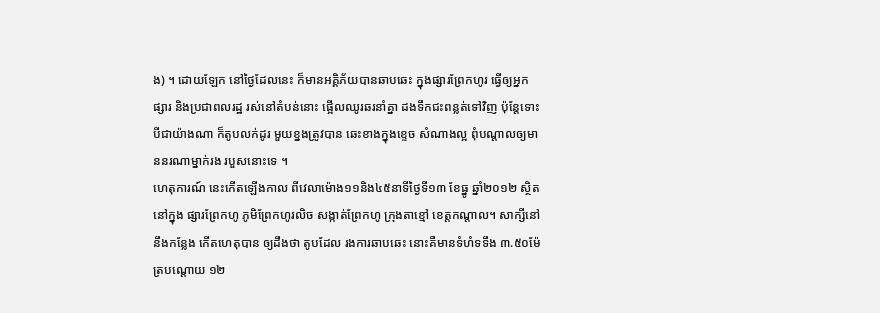ង) ។ ដោយឡែក នៅថ្ងៃដែលនេះ ក៏មានអគ្គិភ័យបានឆាបឆេះ ក្នុងផ្សារព្រែកហូរ ធ្វើឲ្យអ្នកផ្សារ និងប្រជាពលរដ្ឋ រស់នៅតំបន់នោះ ផ្អើលឈូរឆរនាំគ្នា ដងទឹកជះពន្លត់ទៅវិញ ប៉ុន្តែទោះបីជាយ៉ាងណា ក៏តូបលក់ដូរ មួយខ្នងត្រូវបាន ឆេះខាងក្នុងខ្ទេច សំណាងល្អ ពុំបណ្តាលឲ្យមាននរណាម្នាក់រង របួសនោះទេ ។
ហេតុការណ៍ នេះកើតឡើងកាល ពីវេលាម៉ោង១១និង៤៥នាទីថ្ងៃទី១៣ ខែធ្នូ ឆ្នាំ២០១២ ស្ថិតនៅក្នុង ផ្សារព្រែកហូ ភូមិព្រែកហូរលិច សង្កាត់ព្រែកហូ ក្រុងតាខ្មៅ ខេត្តកណ្តាល។ សាក្សីនៅនឹងកន្លែង កើតហេតុបាន ឲ្យដឹងថា តូបដែល រងការឆាបឆេះ នោះគឺមានទំហំទទឹង ៣.៥០ម៉ែត្របណ្តោយ ១២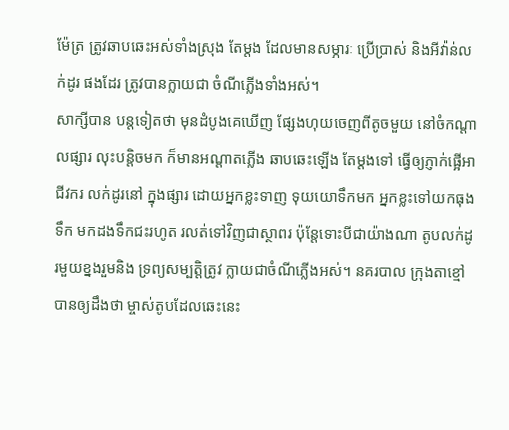ម៉ែត្រ ត្រូវឆាបឆេះអស់ទាំងស្រុង តែម្តង ដែលមានសម្ភារៈ ប្រើប្រាស់ និងអីវ៉ាន់លក់ដូរ ផងដែរ ត្រូវបានក្លាយជា ចំណីភ្លើងទាំងអស់។
សាក្សីបាន បន្តទៀតថា មុនដំបូងគេឃើញ ផ្សែងហុយចេញពីតូចមួយ នៅចំកណ្តាលផ្សារ លុះបនិ្តចមក ក៏មានអណ្តាតភ្លើង ឆាបឆេះឡើង តែម្តងទៅ ធ្វើឲ្យភ្ញាក់ផ្អើអាជីវករ លក់ដូរនៅ ក្នុងផ្សារ ដោយអ្នកខ្លះទាញ ទុយយោទឹកមក អ្នកខ្លះទៅយកធុងទឹក មកដងទឹកជះរហូត រលត់ទៅវិញជាស្ថាពរ ប៉ុន្តែទោះបីជាយ៉ាងណា តូបលក់ដូរមួយខ្នងរួមនិង ទ្រព្យសម្បត្តិត្រូវ ក្លាយជាចំណីភ្លើងអស់។ នគរបាល ក្រុងតាខ្មៅបានឲ្យដឹងថា ម្ចាស់តូបដែលឆេះនេះ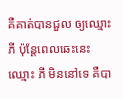គឺគាត់បានជួល ឲ្យឈ្មោះ ភី ប៉ុន្តែពេលឆេះនេះ ឈ្មោះ ភី មិននៅទេ គឺបា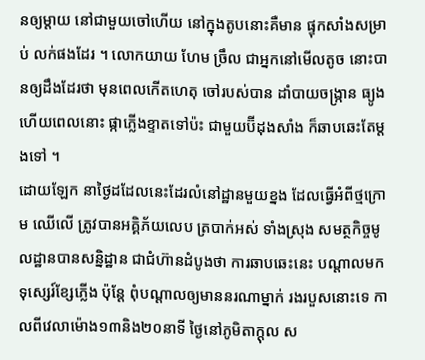នឲ្យម្តាយ នៅជាមួយចៅហើយ នៅក្នុងតូបនោះគឺមាន ផ្ទុកសាំងសម្រាប់ លក់ផងដែរ ។ លោកយាយ ហែម ច្រឹល ជាអ្នកនៅមើលតូច នោះបានឲ្យដឹងដែរថា មុនពេលកើតហេតុ ចៅរបស់បាន ដាំបាយចង្រ្កាន ធ្យូង ហើយពេលនោះ ផ្កាភ្លើងខ្ទាតទៅប៉ះ ជាមួយប៊ីដុងសាំង ក៏ឆាបឆេះតែម្តងទៅ ។
ដោយឡែក នាថ្ងៃដដែលនេះដែរលំនៅដ្ឋានមួយខ្នង ដែលធ្វើអំពីថ្មក្រោម ឈើលើ ត្រូវបានអគ្គិភ័យលេប ត្របាក់អស់ ទាំងស្រុង សមត្ថកិច្ចមូលដ្ឋានបានសន្និដ្ឋាន ជាជំហ៊ានដំបូងថា ការឆាបឆេះនេះ បណ្តាលមកទុស្សេរ៍ខែ្សភ្លើង ប៉ុន្តែ ពុំបណ្តាលឲ្យមាននរណាម្នាក់ រងរបួសនោះទេ កាលពីវេលាម៉ោង១៣និង២០នាទី ថ្ងៃនៅភូមិតាក្តុល ស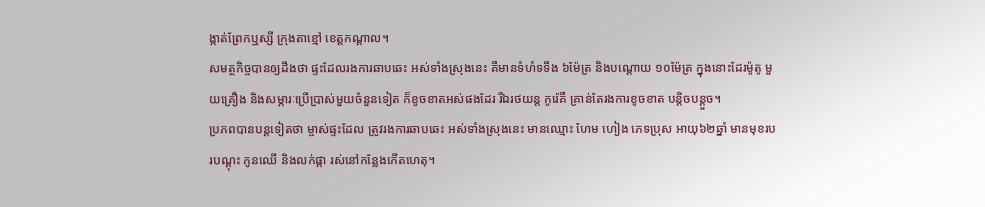ង្កាត់ព្រែកឬស្សី ក្រុងតាខ្មៅ ខេត្តកណ្តាល។
សមត្ថកិច្ចបានឲ្យដឹងថា ផ្ទះដែលរងការឆាបឆេះ អស់ទាំងស្រុងនេះ គឺមានទំហំទទឹង ៦ម៉ែត្រ និងបណ្តោយ ១០ម៉ែត្រ ក្នុងនោះដែរម៉ូតូ មួយគ្រឿង និងសម្ភារៈប្រើប្រាស់មួយចំនួនទៀត ក៏ខូចខាតអស់ផងដែរ រីឯរថយន្ត កូរ៉េគឺ គ្រាន់តែរងការខូចខាត បន្តិចបន្តួច។
ប្រភពបានបន្តទៀតថា ម្ចាស់ផ្ទះដែល ត្រូវរងការឆាបឆេះ អស់ទាំងស្រុងនេះ មានឈ្មោះ ហែម ហៀង ភេទប្រុស អាយុ៦២ឆ្នាំ មានមុខរបរបណ្តុះ កូនឈើ និងលក់ផ្កា រស់នៅកន្លែងកើតហេតុ។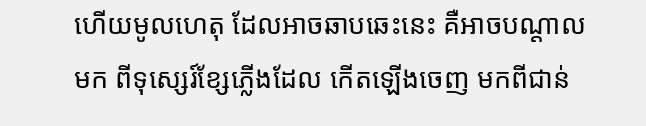ហើយមូលហេតុ ដែលអាចឆាបឆេះនេះ គឺអាចបណ្តាលមក ពីទុស្សេរ៍ខែ្សភ្លើងដែល កើតឡើងចេញ មកពីជាន់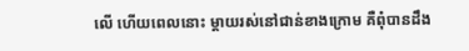លើ ហើយពេលនោះ ម្តាយរស់នៅជាន់ខាងក្រោម គឺពុំបានដឹង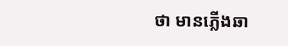ថា មានភ្លើងឆា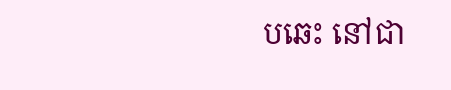បឆេះ នៅជា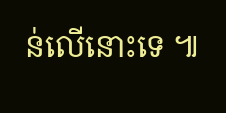ន់លើនោះទេ ៕